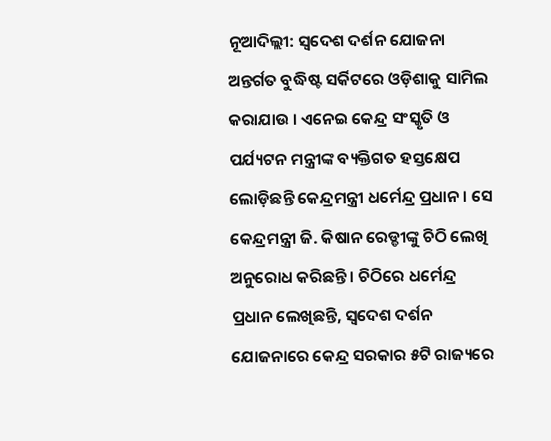ନୂଆଦିଲ୍ଲୀ: ସ୍ୱଦେଶ ଦର୍ଶନ ଯୋଜନା ଅନ୍ତର୍ଗତ ବୁଦ୍ଧିଷ୍ଟ ସର୍କିଟରେ ଓଡ଼ିଶାକୁ ସାମିଲ କରାଯାଉ । ଏନେଇ କେନ୍ଦ୍ର ସଂସ୍କୃତି ଓ ପର୍ଯ୍ୟଟନ ମନ୍ତ୍ରୀଙ୍କ ବ୍ୟକ୍ତିଗତ ହସ୍ତକ୍ଷେପ ଲୋଡ଼ିଛନ୍ତି କେନ୍ଦ୍ରମନ୍ତ୍ରୀ ଧର୍ମେନ୍ଦ୍ର ପ୍ରଧାନ । ସେ କେନ୍ଦ୍ରମନ୍ତ୍ରୀ ଜି. କିଷାନ ରେଡ୍ଡୀଙ୍କୁ ଚିଠି ଲେଖି ଅନୁରୋଧ କରିଛନ୍ତି । ଚିଠିରେ ଧର୍ମେନ୍ଦ୍ର ପ୍ରଧାନ ଲେଖିଛନ୍ତି, ସ୍ୱଦେଶ ଦର୍ଶନ ଯୋଜନାରେ କେନ୍ଦ୍ର ସରକାର ୫ଟି ରାଜ୍ୟରେ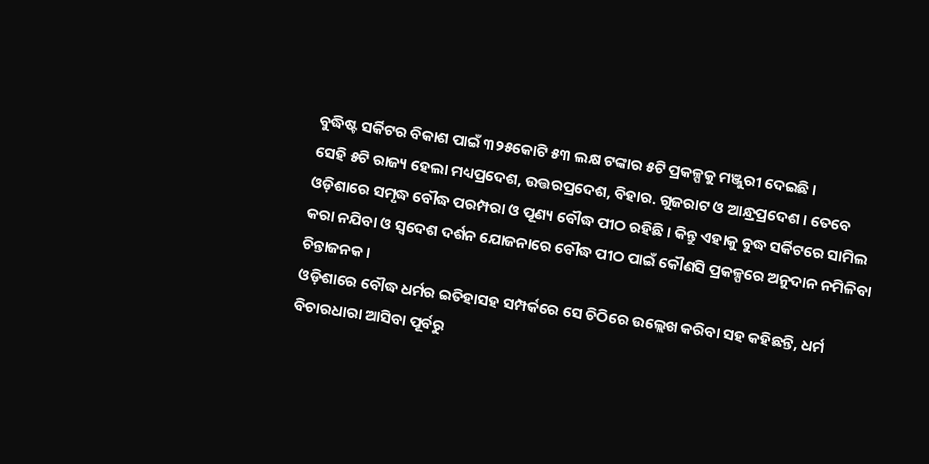ବୁଦ୍ଧିଷ୍ଟ ସର୍କିଟର ବିକାଶ ପାଇଁ ୩୨୫କୋଟି ୫୩ ଲକ୍ଷ ଟଙ୍କାର ୫ଟି ପ୍ରକଳ୍ପକୁ ମଞ୍ଜୁରୀ ଦେଇଛି ।
ସେହି ୫ଟି ରାଜ୍ୟ ହେଲା ମଧ୍ୟପ୍ରଦେଶ, ଉତ୍ତରପ୍ରଦେଶ, ବିହାର. ଗୁଜରାଟ ଓ ଆନ୍ଧ୍ରପ୍ରଦେଶ । ତେବେ ଓଡ଼ିଶାରେ ସମୃଦ୍ଧ ବୌଦ୍ଧ ପରମ୍ପରା ଓ ପୂଣ୍ୟ ବୌଦ୍ଧ ପୀଠ ରହିଛି । କିନ୍ତୁ ଏହାକୁ ବୁଦ୍ଧ ସର୍କିଟରେ ସାମିଲ କରା ନଯିବା ଓ ସ୍ୱଦେଶ ଦର୍ଶନ ଯୋଜନାରେ ବୌଦ୍ଧ ପୀଠ ପାଇଁ କୌଣସି ପ୍ରକଳ୍ପରେ ଅନୁଦାନ ନମିଳିବା ଚିନ୍ତାଜନକ ।
ଓଡ଼ିଶାରେ ବୌଦ୍ଧ ଧର୍ମର ଇତିହାସହ ସମ୍ପର୍କରେ ସେ ଚିଠିରେ ଉଲ୍ଲେଖ କରିବା ସହ କହିଛନ୍ତି, ଧର୍ମ ବିଚାରଧାରା ଆସିବା ପୂର୍ବରୁ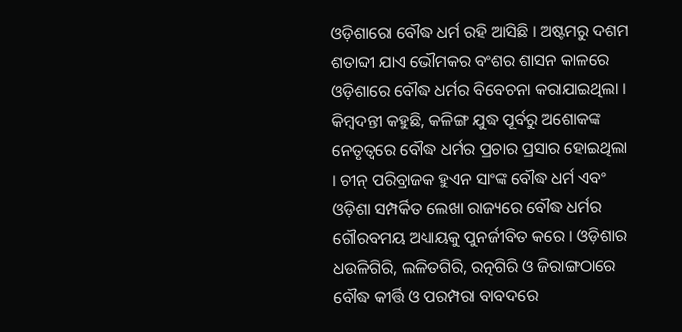ଓଡ଼ିଶାରୋ ବୌଦ୍ଧ ଧର୍ମ ରହି ଆସିଛି । ଅଷ୍ଟମରୁ ଦଶମ ଶତାବ୍ଦୀ ଯାଏ ଭୌମକର ବଂଶର ଶାସନ କାଳରେ ଓଡ଼ିଶାରେ ବୌଦ୍ଧ ଧର୍ମର ବିବେଚନା କରାଯାଇଥିଲା ।
କିମ୍ବଦନ୍ତୀ କହୁଛି, କଳିଙ୍ଗ ଯୁଦ୍ଧ ପୂର୍ବରୁ ଅଶୋକଙ୍କ ନେତୃତ୍ୱରେ ବୌଦ୍ଧ ଧର୍ମର ପ୍ରଚାର ପ୍ରସାର ହୋଇଥିଲା । ଚୀନ୍ ପରିବ୍ରାଜକ ହୁଏନ ସାଂଙ୍କ ବୌଦ୍ଧ ଧର୍ମ ଏବଂ ଓଡ଼ିଶା ସମ୍ପର୍କିତ ଲେଖା ରାଜ୍ୟରେ ବୌଦ୍ଧ ଧର୍ମର ଗୌରବମୟ ଅଧ୍ୟାୟକୁ ପୁନର୍ଜୀବିତ କରେ । ଓଡ଼ିଶାର ଧଉଳିଗିରି, ଲଳିତଗିରି, ରତ୍ନଗିରି ଓ ଜିରାଙ୍ଗଠାରେ ବୌଦ୍ଧ କୀର୍ତ୍ତି ଓ ପରମ୍ପରା ବାବଦରେ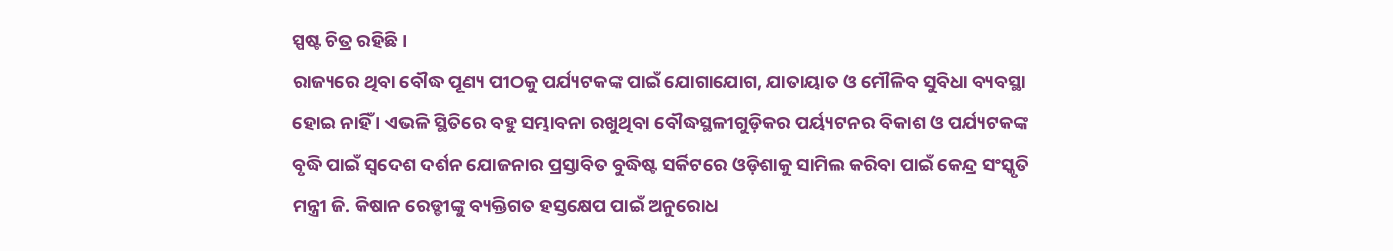ସ୍ପଷ୍ଟ ଚିତ୍ର ରହିଛି ।
ରାଜ୍ୟରେ ଥିବା ବୌଦ୍ଧ ପୂଣ୍ୟ ପୀଠକୁ ପର୍ଯ୍ୟଟକଙ୍କ ପାଇଁ ଯୋଗାଯୋଗ, ଯାତାୟାତ ଓ ମୌଳିବ ସୁବିଧା ବ୍ୟବସ୍ଥା ହୋଇ ନାହିଁ । ଏଭଳି ସ୍ଥିତିରେ ବହୁ ସମ୍ଭାବନା ରଖୁଥିବା ବୌଦ୍ଧସ୍ଥଳୀଗୁଡ଼ିକର ପର୍ୟ୍ୟଟନର ବିକାଶ ଓ ପର୍ଯ୍ୟଟକଙ୍କ ବୃଦ୍ଧି ପାଇଁ ସ୍ୱଦେଶ ଦର୍ଶନ ଯୋଜନାର ପ୍ରସ୍ତାବିତ ବୁଦ୍ଧିଷ୍ଟ ସର୍କିଟରେ ଓଡ଼ିଶାକୁ ସାମିଲ କରିବା ପାଇଁ କେନ୍ଦ୍ର ସଂସ୍କୃତି ମନ୍ତ୍ରୀ ଜି. କିଷାନ ରେଡ୍ଡୀଙ୍କୁ ବ୍ୟକ୍ତିଗତ ହସ୍ତକ୍ଷେପ ପାଇଁ ଅନୁରୋଧ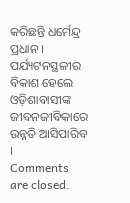କରିଛନ୍ତି ଧର୍ମେନ୍ଦ୍ର ପ୍ରଧାନ । ପର୍ଯ୍ୟଟନସ୍ଥଳୀର ବିକାଶ ହେଲେ ଓଡ଼ିଶାବାସୀଙ୍କ ଜୀବନଜୀବିକାରେ ଉନ୍ନତି ଆସିପାରିବ ।
Comments are closed.